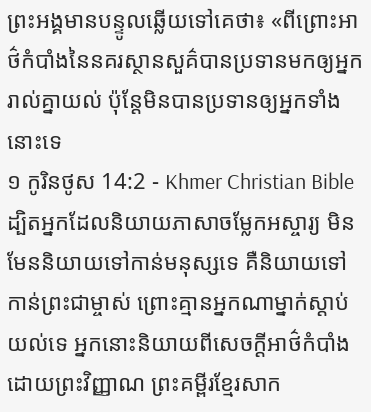ព្រះអង្គមានបន្ទូលឆ្លើយទៅគេថា៖ «ពីព្រោះអាថ៌កំបាំងនៃនគរស្ថានសួគ៌បានប្រទានមកឲ្យអ្នករាល់គ្នាយល់ ប៉ុន្ដែមិនបានប្រទានឲ្យអ្នកទាំងនោះទេ
១ កូរិនថូស 14:2 - Khmer Christian Bible ដ្បិតអ្នកដែលនិយាយភាសាចម្លែកអស្ចារ្យ មិនមែននិយាយទៅកាន់មនុស្សទេ គឺនិយាយទៅកាន់ព្រះជាម្ចាស់ ព្រោះគ្មានអ្នកណាម្នាក់ស្ដាប់យល់ទេ អ្នកនោះនិយាយពីសេចក្ដីអាថ៌កំបាំងដោយព្រះវិញ្ញាណ ព្រះគម្ពីរខ្មែរសាក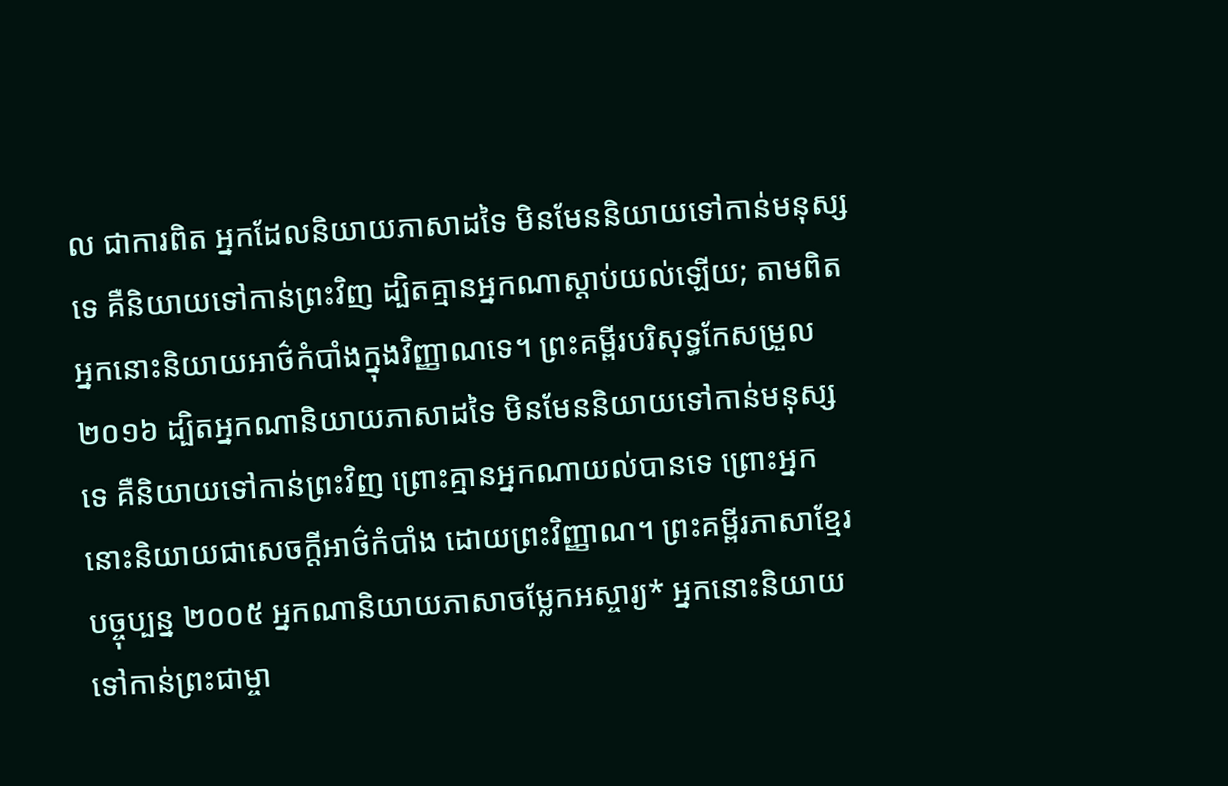ល ជាការពិត អ្នកដែលនិយាយភាសាដទៃ មិនមែននិយាយទៅកាន់មនុស្សទេ គឺនិយាយទៅកាន់ព្រះវិញ ដ្បិតគ្មានអ្នកណាស្ដាប់យល់ឡើយ; តាមពិត អ្នកនោះនិយាយអាថ៌កំបាំងក្នុងវិញ្ញាណទេ។ ព្រះគម្ពីរបរិសុទ្ធកែសម្រួល ២០១៦ ដ្បិតអ្នកណានិយាយភាសាដទៃ មិនមែននិយាយទៅកាន់មនុស្សទេ គឺនិយាយទៅកាន់ព្រះវិញ ព្រោះគ្មានអ្នកណាយល់បានទេ ព្រោះអ្នកនោះនិយាយជាសេចក្តីអាថ៌កំបាំង ដោយព្រះវិញ្ញាណ។ ព្រះគម្ពីរភាសាខ្មែរបច្ចុប្បន្ន ២០០៥ អ្នកណានិយាយភាសាចម្លែកអស្ចារ្យ* អ្នកនោះនិយាយទៅកាន់ព្រះជាម្ចា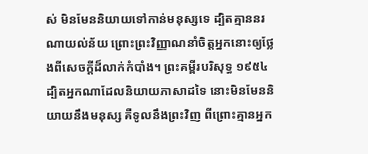ស់ មិនមែននិយាយទៅកាន់មនុស្សទេ ដ្បិតគ្មាននរណាយល់ន័យ ព្រោះព្រះវិញ្ញាណនាំចិត្តអ្នកនោះឲ្យថ្លែងពីសេចក្ដីដ៏លាក់កំបាំង។ ព្រះគម្ពីរបរិសុទ្ធ ១៩៥៤ ដ្បិតអ្នកណាដែលនិយាយភាសាដទៃ នោះមិនមែននិយាយនឹងមនុស្ស គឺទូលនឹងព្រះវិញ ពីព្រោះគ្មានអ្នក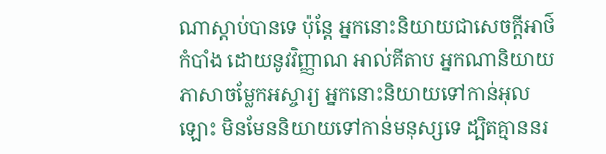ណាស្តាប់បានទេ ប៉ុន្តែ អ្នកនោះនិយាយជាសេចក្ដីអាថ៌កំបាំង ដោយនូវវិញ្ញាណ អាល់គីតាប អ្នកណានិយាយភាសាចម្លែកអស្ចារ្យ អ្នកនោះនិយាយទៅកាន់អុលឡោះ មិនមែននិយាយទៅកាន់មនុស្សទេ ដ្បិតគ្មាននរ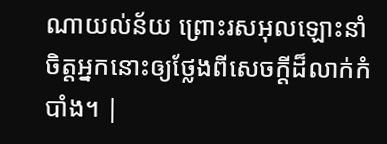ណាយល់ន័យ ព្រោះរសអុលឡោះនាំចិត្ដអ្នកនោះឲ្យថ្លែងពីសេចក្ដីដ៏លាក់កំបាំង។ |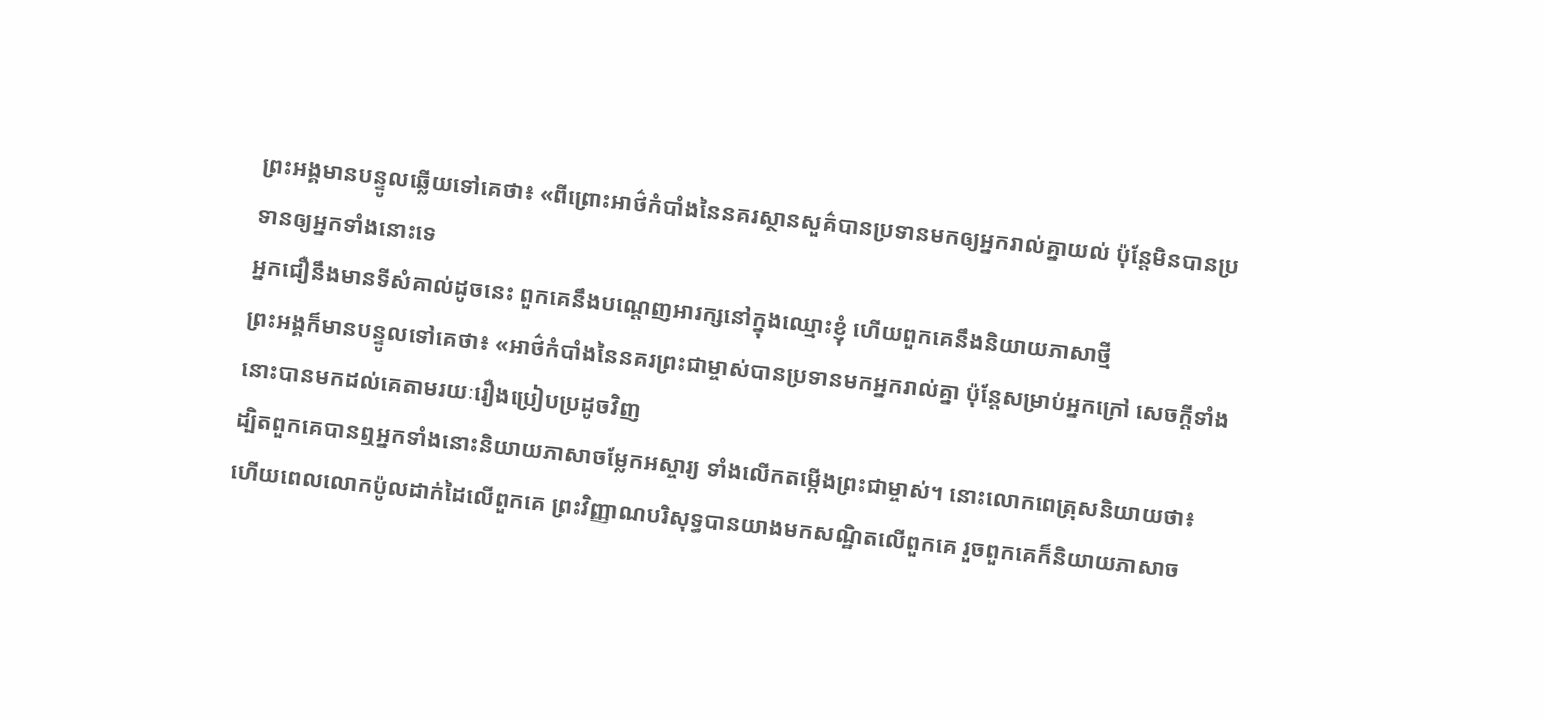ព្រះអង្គមានបន្ទូលឆ្លើយទៅគេថា៖ «ពីព្រោះអាថ៌កំបាំងនៃនគរស្ថានសួគ៌បានប្រទានមកឲ្យអ្នករាល់គ្នាយល់ ប៉ុន្ដែមិនបានប្រទានឲ្យអ្នកទាំងនោះទេ
អ្នកជឿនឹងមានទីសំគាល់ដូចនេះ ពួកគេនឹងបណ្ដេញអារក្សនៅក្នុងឈ្មោះខ្ញុំ ហើយពួកគេនឹងនិយាយភាសាថ្មី
ព្រះអង្គក៏មានបន្ទូលទៅគេថា៖ «អាថ៌កំបាំងនៃនគរព្រះជាម្ចាស់បានប្រទានមកអ្នករាល់គ្នា ប៉ុន្ដែសម្រាប់អ្នកក្រៅ សេចក្ដីទាំងនោះបានមកដល់គេតាមរយៈរឿងប្រៀបប្រដូចវិញ
ដ្បិតពួកគេបានឮអ្នកទាំងនោះនិយាយភាសាចម្លែកអស្ចារ្យ ទាំងលើកតម្កើងព្រះជាម្ចាស់។ នោះលោកពេត្រុសនិយាយថា៖
ហើយពេលលោកប៉ូលដាក់ដៃលើពួកគេ ព្រះវិញ្ញាណបរិសុទ្ធបានយាងមកសណ្ឋិតលើពួកគេ រួចពួកគេក៏និយាយភាសាច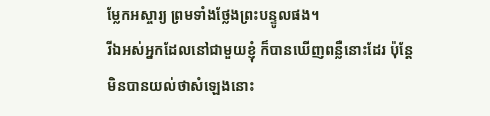ម្លែកអស្ចារ្យ ព្រមទាំងថ្លែងព្រះបន្ទូលផង។
រីឯអស់អ្នកដែលនៅជាមួយខ្ញុំ ក៏បានឃើញពន្លឺនោះដែរ ប៉ុន្ដែមិនបានយល់ថាសំឡេងនោះ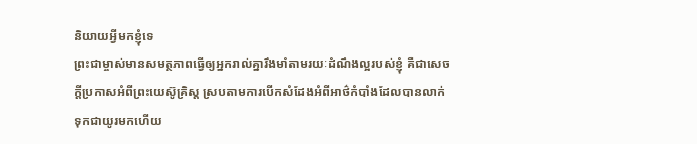និយាយអ្វីមកខ្ញុំទេ
ព្រះជាម្ចាស់មានសមត្ថភាពធ្វើឲ្យអ្នករាល់គ្នារឹងមាំតាមរយៈដំណឹងល្អរបស់ខ្ញុំ គឺជាសេចក្ដីប្រកាសអំពីព្រះយេស៊ូគ្រិស្ដ ស្របតាមការបើកសំដែងអំពីអាថ៌កំបាំងដែលបានលាក់ទុកជាយូរមកហើយ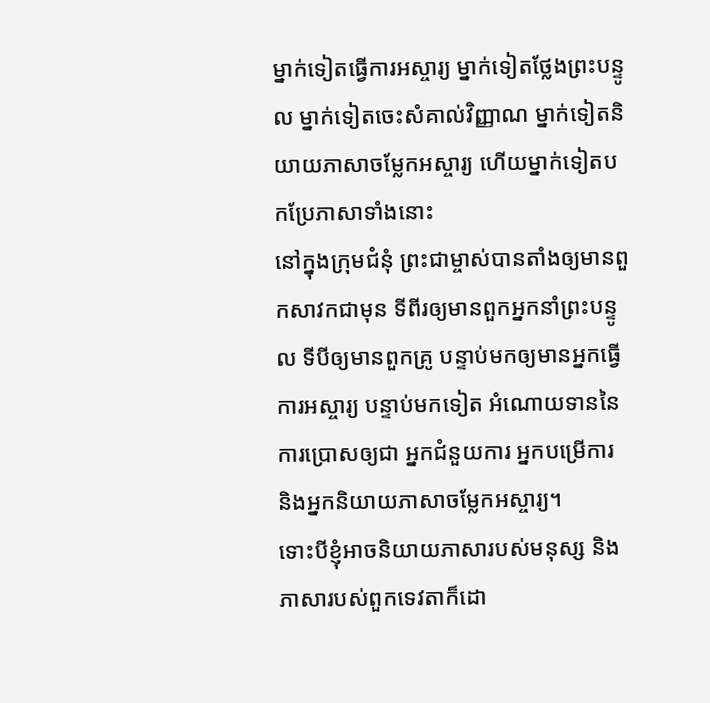ម្នាក់ទៀតធ្វើការអស្ចារ្យ ម្នាក់ទៀតថ្លែងព្រះបន្ទូល ម្នាក់ទៀតចេះសំគាល់វិញ្ញាណ ម្នាក់ទៀតនិយាយភាសាចម្លែកអស្ចារ្យ ហើយម្នាក់ទៀតបកប្រែភាសាទាំងនោះ
នៅក្នុងក្រុមជំនុំ ព្រះជាម្ចាស់បានតាំងឲ្យមានពួកសាវកជាមុន ទីពីរឲ្យមានពួកអ្នកនាំព្រះបន្ទូល ទីបីឲ្យមានពួកគ្រូ បន្ទាប់មកឲ្យមានអ្នកធ្វើការអស្ចារ្យ បន្ទាប់មកទៀត អំណោយទាននៃការប្រោសឲ្យជា អ្នកជំនួយការ អ្នកបម្រើការ និងអ្នកនិយាយភាសាចម្លែកអស្ចារ្យ។
ទោះបីខ្ញុំអាចនិយាយភាសារបស់មនុស្ស និងភាសារបស់ពួកទេវតាក៏ដោ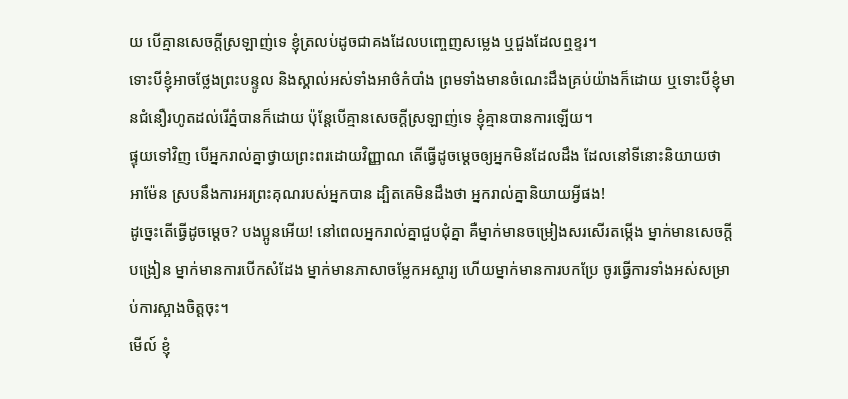យ បើគ្មានសេចក្ដីស្រឡាញ់ទេ ខ្ញុំត្រលប់ដូចជាគងដែលបញ្ចេញសម្លេង ឬជួងដែលឮខ្ទរ។
ទោះបីខ្ញុំអាចថ្លែងព្រះបន្ទូល និងស្គាល់អស់ទាំងអាថ៌កំបាំង ព្រមទាំងមានចំណេះដឹងគ្រប់យ៉ាងក៏ដោយ ឬទោះបីខ្ញុំមានជំនឿរហូតដល់រើភ្នំបានក៏ដោយ ប៉ុន្ដែបើគ្មានសេចក្ដីស្រឡាញ់ទេ ខ្ញុំគ្មានបានការឡើយ។
ផ្ទុយទៅវិញ បើអ្នករាល់គ្នាថ្វាយព្រះពរដោយវិញ្ញាណ តើធ្វើដូចម្ដេចឲ្យអ្នកមិនដែលដឹង ដែលនៅទីនោះនិយាយថា អាម៉ែន ស្របនឹងការអរព្រះគុណរបស់អ្នកបាន ដ្បិតគេមិនដឹងថា អ្នករាល់គ្នានិយាយអ្វីផង!
ដូច្នេះតើធ្វើដូចម្ដេច? បងប្អូនអើយ! នៅពេលអ្នករាល់គ្នាជួបជុំគ្នា គឺម្នាក់មានចម្រៀងសរសើរតម្កើង ម្នាក់មានសេចក្ដីបង្រៀន ម្នាក់មានការបើកសំដែង ម្នាក់មានភាសាចម្លែកអស្ចារ្យ ហើយម្នាក់មានការបកប្រែ ចូរធ្វើការទាំងអស់សម្រាប់ការស្អាងចិត្ដចុះ។
មើល៍ ខ្ញុំ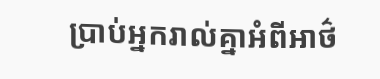ប្រាប់អ្នករាល់គ្នាអំពីអាថ៌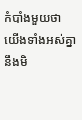កំបាំងមួយថា យើងទាំងអស់គ្នានឹងមិ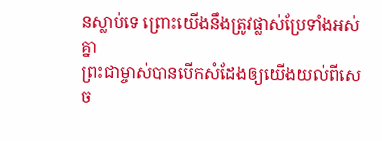នស្លាប់ទេ ព្រោះយើងនឹងត្រូវផ្លាស់ប្រែទាំងអស់គ្នា
ព្រះជាម្ចាស់បានបើកសំដែងឲ្យយើងយល់ពីសេច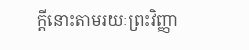ក្ដីនោះតាមរយៈព្រះវិញ្ញា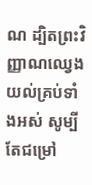ណ ដ្បិតព្រះវិញ្ញាណឈ្វេងយល់គ្រប់ទាំងអស់ សូម្បីតែជម្រៅ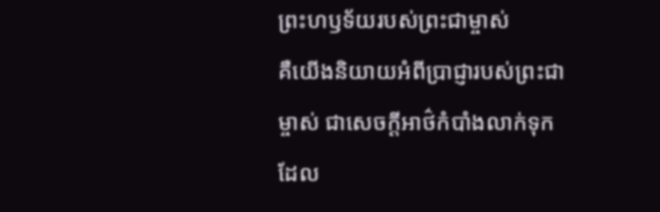ព្រះហឫទ័យរបស់ព្រះជាម្ចាស់
គឺយើងនិយាយអំពីប្រាជ្ញារបស់ព្រះជាម្ចាស់ ជាសេចក្ដីអាថ៌កំបាំងលាក់ទុកដែល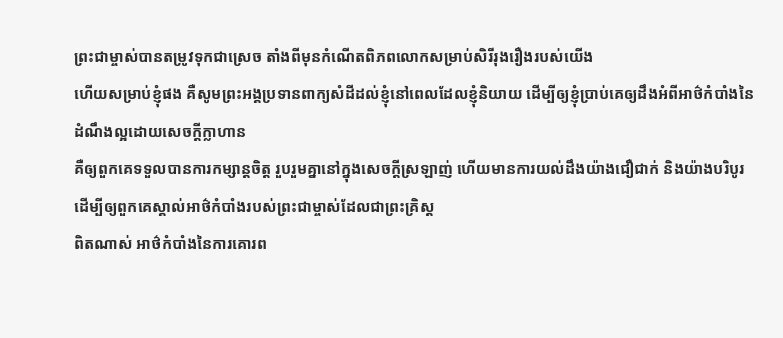ព្រះជាម្ចាស់បានតម្រូវទុកជាស្រេច តាំងពីមុនកំណើតពិភពលោកសម្រាប់សិរីរុងរឿងរបស់យើង
ហើយសម្រាប់ខ្ញុំផង គឺសូមព្រះអង្គប្រទានពាក្យសំដីដល់ខ្ញុំនៅពេលដែលខ្ញុំនិយាយ ដើម្បីឲ្យខ្ញុំប្រាប់គេឲ្យដឹងអំពីអាថ៌កំបាំងនៃដំណឹងល្អដោយសេចក្ដីក្លាហាន
គឺឲ្យពួកគេទទួលបានការកម្សាន្ដចិត្ដ រួបរួមគ្នានៅក្នុងសេចក្ដីស្រឡាញ់ ហើយមានការយល់ដឹងយ៉ាងជឿជាក់ និងយ៉ាងបរិបូរ ដើម្បីឲ្យពួកគេស្គាល់អាថ៌កំបាំងរបស់ព្រះជាម្ចាស់ដែលជាព្រះគ្រិស្ដ
ពិតណាស់ អាថ៌កំបាំងនៃការគោរព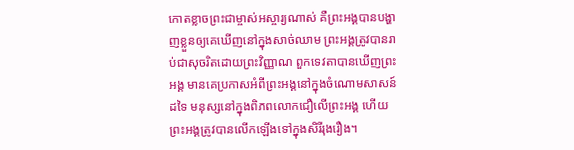កោតខ្លាចព្រះជាម្ចាស់អស្ចារ្យណាស់ គឺព្រះអង្គបានបង្ហាញខ្លួនឲ្យគេឃើញនៅក្នុងសាច់ឈាម ព្រះអង្គត្រូវបានរាប់ជាសុចរិតដោយព្រះវិញ្ញាណ ពួកទេវតាបានឃើញព្រះអង្គ មានគេប្រកាសអំពីព្រះអង្គនៅក្នុងចំណោមសាសន៍ដទៃ មនុស្សនៅក្នុងពិភពលោកជឿលើព្រះអង្គ ហើយព្រះអង្គត្រូវបានលើកឡើងទៅក្នុងសិរីរុងរឿង។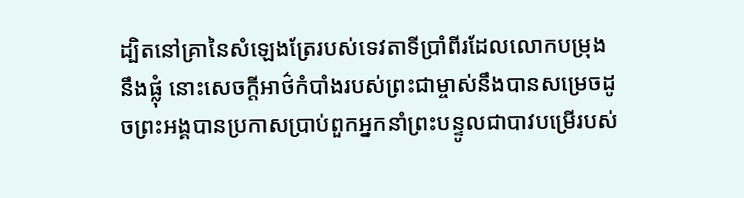ដ្បិតនៅគ្រានៃសំឡេងត្រែរបស់ទេវតាទីប្រាំពីរដែលលោកបម្រុងនឹងផ្លុំ នោះសេចក្ដីអាថ៌កំបាំងរបស់ព្រះជាម្ចាស់នឹងបានសម្រេចដូចព្រះអង្គបានប្រកាសប្រាប់ពួកអ្នកនាំព្រះបន្ទូលជាបាវបម្រើរបស់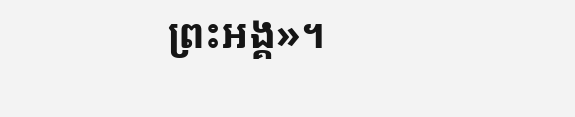ព្រះអង្គ»។